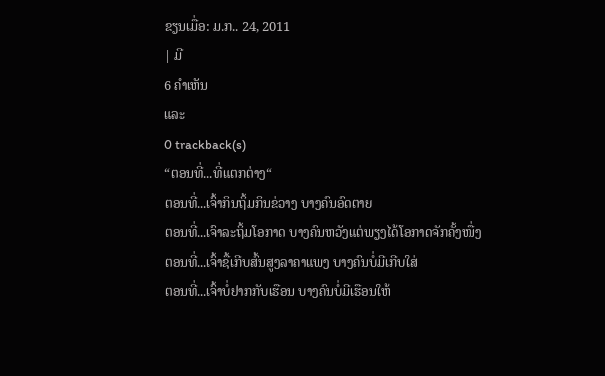ຂຽນເມື່ອ: ມ.ກ.. 24, 2011
| ມີ
6 ຄຳເຫັນ
ແລະ
0 trackback(s)
“ຕອນທີ່...ທີ່ແຕກຕ່າງ“
ຕອນທີ່...ເຈົ້າກິນຖິ້ມກິນຂ່ວາງ ບາງຄົນອົດຕາຍ
ຕອນທີ່...ເຈົາລະຖິ້ມໂອກາດ ບາງຄົນຫວັງແຕ່ພຽງໄດ້ໂອກາດຈັກຄັ້ງໜື່ງ
ຕອນທີ່...ເຈົ້າຊື້ເກີບສົ້ນສູງລາຄາແພງ ບາງຄົນບໍ່ມີເກີບໃສ່
ຕອນທີ່...ເຈົ້າບໍ່ຢາກກັບເຮືອນ ບາງຄົນບໍ່ມີເຮືອນໃຫ້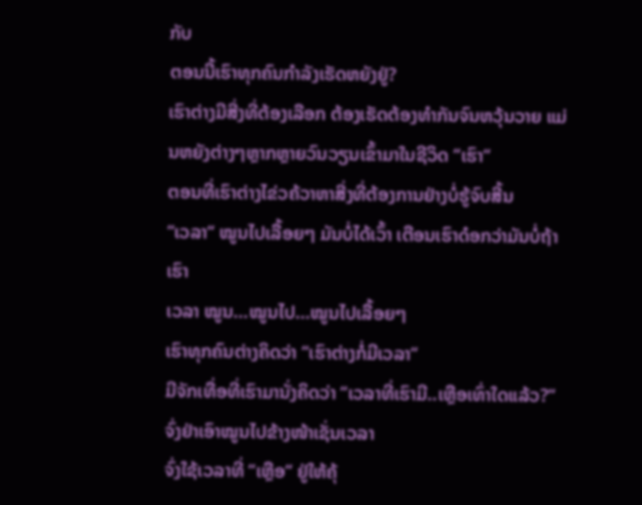ກັບ
ຕອນນີ້ເຮົາທຸກຄົນກຳລັງເຮັດຫຍັງຢູ່?
ເຮົາຕ່າງມີສີ່ງທີ່ຕ້ອງເລືອກ ຕ້ອງເຮັດຕ້ອງທຳກັນຈົນຫວຸ້ນວາຍ ແມ່ນຫຍັງຕ່າງໆຫຼາກຫຼາຍວົນວຽນເຂົ້າມາໃນຊີວິດ “ເຮົາ“
ຕອນທີ່ເຮົາຕ່າງໄຂ່ວຄ້ວາຫາສີ່ງທີ່ຕ້ອງການຢ່າງບໍ່ຮູ້ຈົບສີ້ນ
“ເວລາ“ ໝູນໄປເລື້ອຍໆ ມັນບໍ່ໄດ້ເວົ້າ ເຕືອນເຮົາດ໋ອກວ່າມັນບໍ່ຖ້າເຮົາ
ເວລາ ໝູນ...ໝູນໄປ...ໝູນໄປເລື້ອຍໆ
ເຮົາທຸກຄົນຕ່າງຄິດວ່າ “ເຮົາຕ່າງກໍ່ມີເວລາ“
ມີຈັກເທື່ອທີ່ເຮົາມານັ່ງຄິດວ່າ “ເວລາທີ່ເຮົາມີ..ເຫຼືອເທົ່າໃດແລ້ວ?“
ຈົ່ງຢ່າເອົາໝູນໄປຂ້າງໜ້າເຊັ່ນເວລາ
ຈົ່ງໃຊ້ເວລາທີ່ “ເຫຼືອ“ ຢູ່ໃຫ້ຄຸ້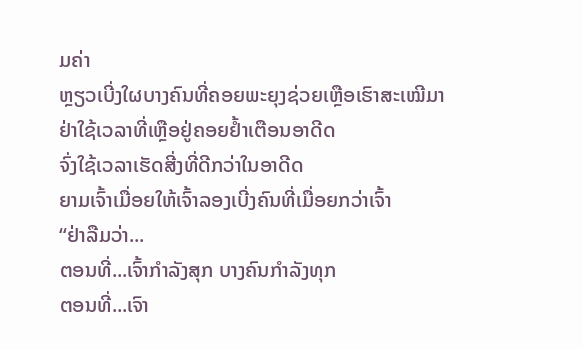ມຄ່າ
ຫຼຽວເບີ່ງໃຜບາງຄົນທີ່ຄອຍພະຍຸງຊ່ວຍເຫຼືອເຮົາສະເໝີມາ
ຢ່າໃຊ້ເວລາທີ່ເຫຼືອຢູ່ຄອຍຢ້ຳເຕືອນອາດີດ
ຈົ່ງໃຊ້ເວລາເຮັດສີ່ງທີ່ດີກວ່າໃນອາດີດ
ຍາມເຈົ້າເມື່ອຍໃຫ້ເຈົ້າລອງເບີ່ງຄົນທີ່ເມື່ອຍກວ່າເຈົ້າ
“ຢ່າລືມວ່າ...
ຕອນທີ່...ເຈົ້າກຳລັງສຸກ ບາງຄົນກຳລັງທຸກ
ຕອນທີ່...ເຈົາ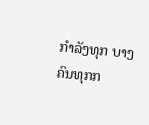ກຳລັງທຸກ ບາງຄົນທຸກກ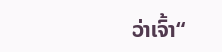ວ່າເຈົ້າ“